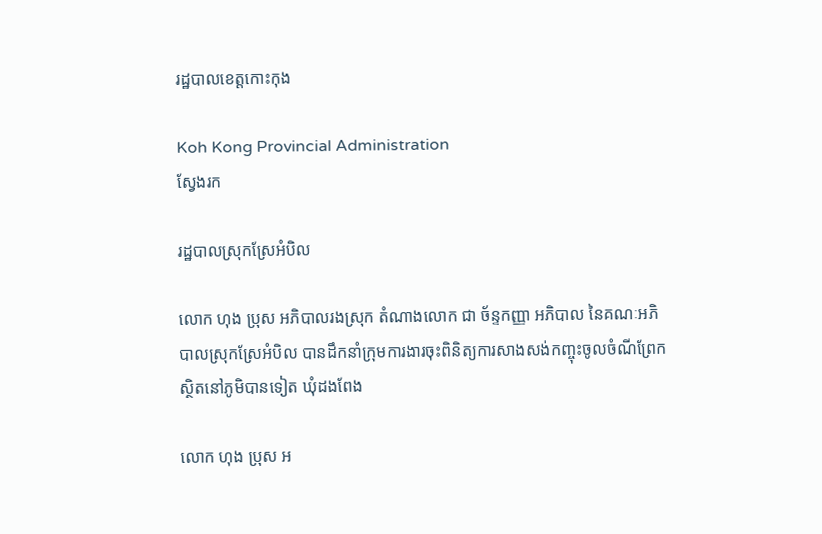រដ្ឋបាលខេត្តកោះកុង

Koh Kong Provincial Administration
ស្វែងរក

រដ្ឋបាលស្រុកស្រែអំបិល

លោក ហុង ប្រុស អភិបាលរងស្រុក តំណាងលោក ជា ច័ន្ទកញ្ញា អភិបាល នៃគណៈអភិបាលស្រុកស្រែអំបិល បានដឹកនាំក្រុមការងារចុះពិនិត្យការសាងសង់កញ្ចុះចូលចំណីព្រែក ស្ថិតនៅភូមិបានទៀត ឃុំដងពែង

លោក ហុង ប្រុស អ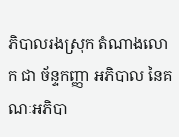ភិបាលរងស្រុក តំណាងលោក ជា ច័ន្ទកញ្ញា អភិបាល នៃគណៈអភិបា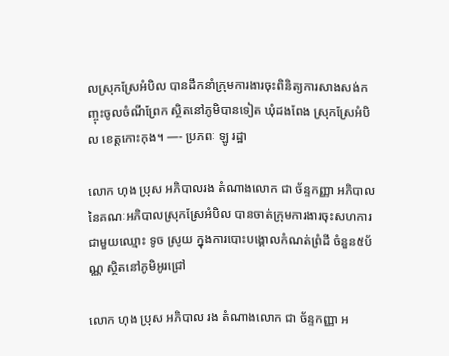លស្រុកស្រែអំបិល បានដឹកនាំក្រុមការងារចុះពិនិត្យការសាងសង់កញ្ចុះចូលចំណីព្រែក ស្ថិតនៅភូមិបានទៀត ឃុំដងពែង ស្រុកស្រែអំបិល ខេត្ដកោះកុង។ —- ប្រភពៈ ឡូ រដ្ឋា

លោក ហុង ប្រុស អភិបាលរង តំណាងលោក ជា ច័ន្ទកញ្ញា អភិបាល នៃគណៈអភិបាលស្រុកស្រែអំបិល បានចាត់ក្រុមការងារចុះសហការជាមួយឈ្មោះ ទូច ស្រូយ ក្នុងការបោះបង្គោលកំណត់ព្រំដី ចំនួន៥ប័ណ្ណ ស្ថិតនៅភូមិអូរជ្រៅ

លោក ហុង ប្រុស អភិបាល រង តំណាងលោក ជា ច័ន្ទកញ្ញា អ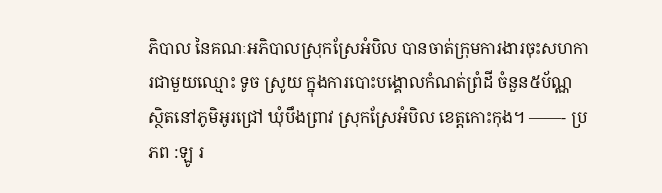ភិបាល នៃគណៈអភិបាលស្រុកស្រែអំបិល បានចាត់ក្រុមការងារចុះសហការជាមួយឈ្មោះ ទូច ស្រូយ ក្នុងការបោះបង្គោលកំណត់ព្រំដី ចំនួន៥ប័ណ្ណ ស្ថិតនៅភូមិអូរជ្រៅ ឃុំបឹងព្រាវ ស្រុកស្រែអំបិល ខេត្ដកោះកុង។ ——- ប្រភព :ឡូ រ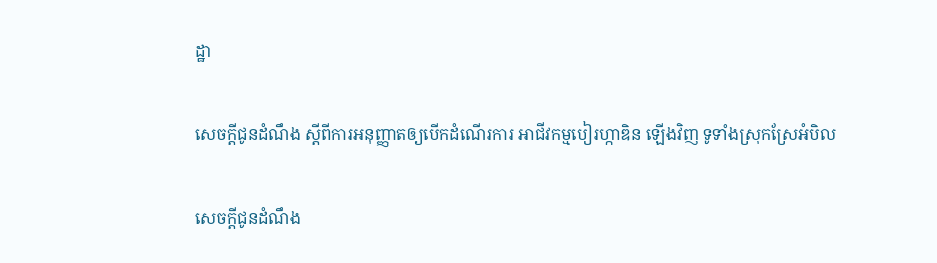ដ្ឋា

សេចក្ដីជូនដំណឹង ស្ដីពីការអនុញ្ញាតឲ្យបើកដំណើរការ អាជីវកម្មបៀរហ្កាឌិន ឡើងវិញ ទូទាំងស្រុកស្រែអំបិល

សេចក្ដីជូនដំណឹង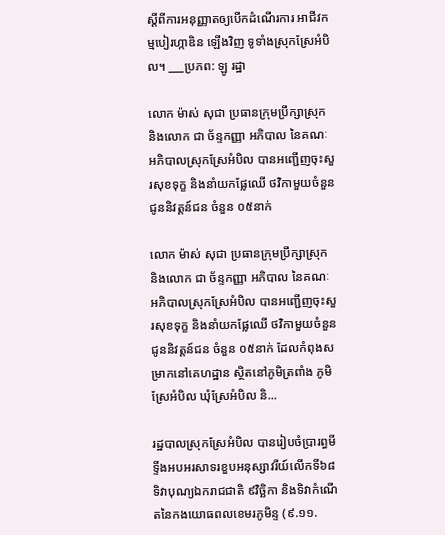ស្ដីពីការអនុញ្ញាតឲ្យបើកដំណើរការ អាជីវកម្មបៀរហ្កាឌិន ឡើងវិញ ទូទាំងស្រុកស្រែអំបិល។ ___ប្រភព: ឡូ រដ្ឋា

លោក ម៉ាស់ សុជា ប្រធានក្រុមប្រឹក្សាស្រុក និងលោក ជា ច័ន្ទកញ្ញា អភិបាល នៃគណៈអភិបាលស្រុកស្រែអំបិល បានអញ្ជើញចុះសួរសុខទុក្ខ និងនាំយកផ្លែឈើ ថវិកាមួយចំនួន ជូននិវត្តន៍ជន ចំនួន ០៥នាក់

លោក ម៉ាស់ សុជា ប្រធានក្រុមប្រឹក្សាស្រុក និងលោក ជា ច័ន្ទកញ្ញា អភិបាល នៃគណៈអភិបាលស្រុកស្រែអំបិល បានអញ្ជើញចុះសួរសុខទុក្ខ និងនាំយកផ្លែឈើ ថវិកាមួយចំនួន ជូននិវត្តន៍ជន ចំនួន ០៥នាក់ ដែលកំពុងសម្រាកនៅគេហដ្ឋាន ស្ថិតនៅភូមិត្រពាំង ភូមិស្រែអំបិល ឃុំស្រែអំបិល និ...

រដ្ឋបាលស្រុកស្រែអំបិល បានរៀបចំប្រារព្ធមីទ្ទីងអបអរសាទរខួបអនុស្សាវរីយ៍លើកទី៦៨ ទិវាបុណ្យឯករាជជាតិ ៩វិច្ឆិកា និងទិវាកំណើតនៃកងយោធពលខេមរភូមិន្ទ (៩.១១.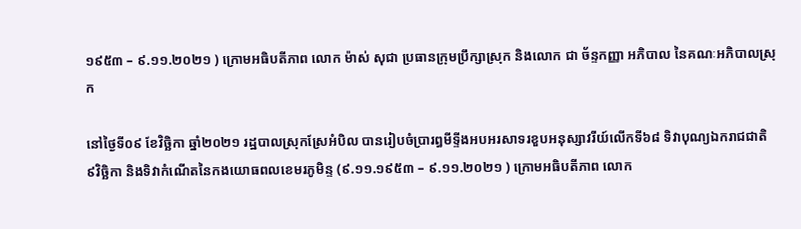១៩៥៣ – ៩.១១.២០២១ ) ក្រោមអធិបតីភាព លោក ម៉ាស់ សុជា ប្រធានក្រុមប្រឹក្សាស្រុក និងលោក ជា ច័ន្ទកញ្ញា អភិបាល នៃគណៈអភិបាលស្រុក

នៅថ្ងៃទី០៩ ខែវិច្ឆិកា ឆ្នាំ២០២១ រដ្ឋបាលស្រុកស្រែអំបិល បានរៀបចំប្រារព្ធមីទ្ទីងអបអរសាទរខួបអនុស្សាវរីយ៍លើកទី៦៨ ទិវាបុណ្យឯករាជជាតិ ៩វិច្ឆិកា និងទិវាកំណើតនៃកងយោធពលខេមរភូមិន្ទ (៩.១១.១៩៥៣ – ៩.១១.២០២១ ) ក្រោមអធិបតីភាព លោក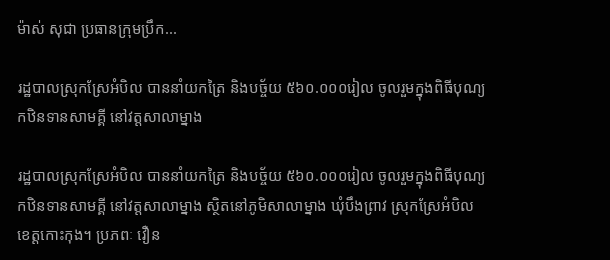ម៉ាស់ សុជា ប្រធានក្រុមប្រឹក...

រដ្ឋបាលស្រុកស្រែអំបិល បាននាំយកត្រៃ និងបច្ច័យ ៥៦០.០០០រៀល ចូលរួមក្នុងពិធីបុណ្យកឋិនទានសាមគ្គី នៅវត្តសាលាម្នាង

រដ្ឋបាលស្រុកស្រែអំបិល បាននាំយកត្រៃ និងបច្ច័យ ៥៦០.០០០រៀល ចូលរួមក្នុងពិធីបុណ្យកឋិនទានសាមគ្គី នៅវត្តសាលាម្នាង ស្ថិតនៅភូមិសាលាម្នាង ឃុំបឹងព្រាវ ស្រុកស្រែអំបិល ខេត្តកោះកុង។ ប្រភពៈ វឿន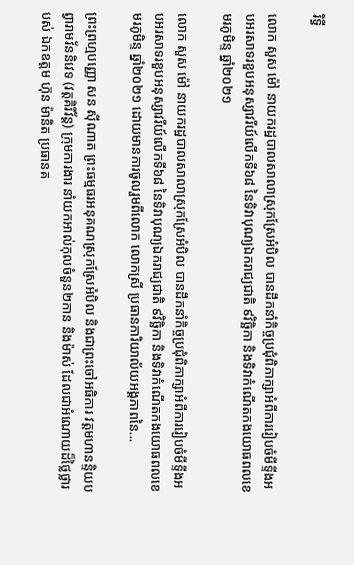រិទ្ធី

លោក សួស ម៉ៅ នាយករដ្ឋបាលសាលាស្រុកស្រែអំបិល បានដឹកនាំកិច្ចប្រជុំពិភាក្សាអំពីការរៀបចំមីទ្ទីងអបអរសាទរខួបអនុស្សាវរីយ៍លើកទី៦៨ នៃទិវាបុណ្យឯករាជ្យជាតិ ៩វិច្ឆិកា និងទិវាកំណើតកងយោធពលខេមរភូមិន្ទ ឆ្នាំ២០២១

លោក សួស ម៉ៅ នាយករដ្ឋបាលសាលាស្រុកស្រែអំបិល បានដឹកនាំកិច្ចប្រជុំពិភាក្សាអំពីការរៀបចំមីទ្ទីងអបអរសាទរខួបអនុស្សាវរីយ៍លើកទី៦៨ នៃទិវាបុណ្យឯករាជ្យជាតិ ៩វិច្ឆិកា និងទិវាកំណើតកងយោធពលខេមរភូមិន្ទ ឆ្នាំ២០២១ ដោយមានការចូលរួមពីលោក លោកស្រី ប្រធានការិយាល័យអង្គភាពនៃ...

ព្រះព្រហ្មបញ្ញោ សន សុីណាត ព្រះធម្មធរអនុគណស្រុកស្រែអំបិល និងជាព្រះចៅអធិការ វត្តមហានន្ទិយបព្វារាមវ័ននិវេទ (វត្តគិរីវ័ន្ត) ក្រុមការងារ នាំយកអាល់កុលចំនួន២កាន និងម៉ាស់ ដែលជាអំណោយដ៏ថ្លៃថ្លារបស់ ឯកឧត្ដម ហ៊ុន ម៉ានិត ប្រធានគ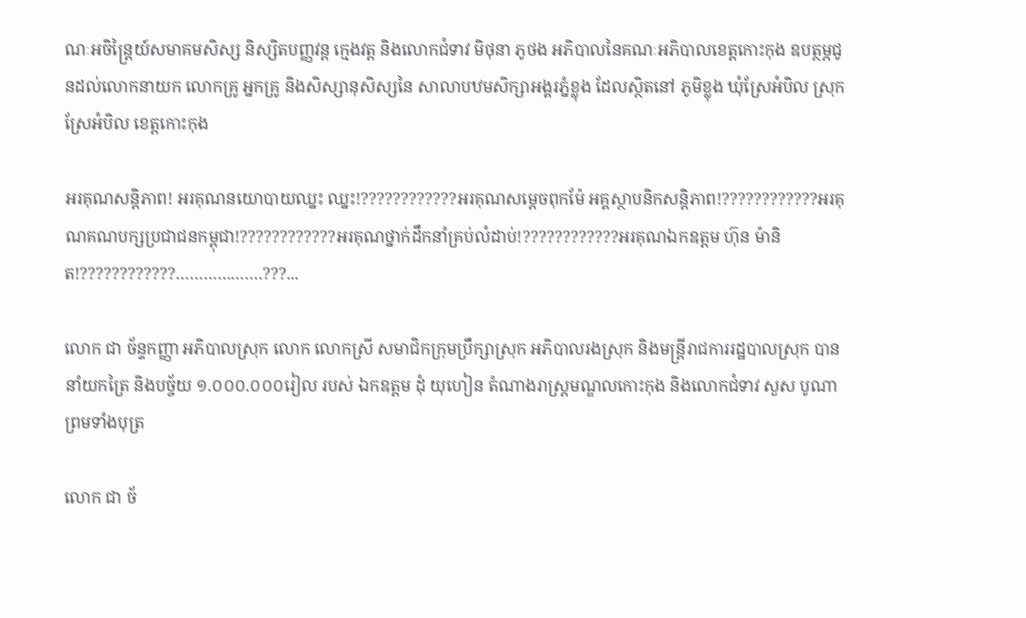ណៈអចិន្ត្រៃយ៍សមាគមសិស្ស និស្សិតបញ្ញវន្ត ក្មេងវត្ត និងលោកជំទាវ មិថុនា ភូថង អភិបាលនៃគណៈអភិបាលខេត្តកោះកុង ឧបត្ថម្ភជូនដល់លោកនាយក លោកគ្រូ អ្នកគ្រូ និងសិស្សានុសិស្សនៃ សាលាបឋមសិក្សាអង្គរភ្នំខ្លុង ដែលស្ថិតនៅ ភូមិខ្លុង ឃុំស្រែអំបិល ស្រុកស្រែអំបិល ខេត្តកោះកុង

អរគុណសន្តិភាព! អរគុណនយោបាយឈ្នះ ឈ្នះ!????????????អរគុណសម្តេចពុកម៉ែ អគ្គស្ថាបនិកសន្តិភាព!????????????អរគុណគណបក្សប្រជាជនកម្ពុជា!????????????អរគុណថ្នាក់ដឹកនាំគ្រប់លំដាប់!????????????អរគុណឯកឧត្ដម ហ៊ុន ម៉ានិត!????????????……………….???...

លោក ជា ច័ន្ទកញ្ញា អភិបាលស្រុក លោក លោកស្រី សមាជិកក្រុមប្រឹក្សាស្រុក អភិបាលរងស្រុក និងមន្ត្រីរាជការរដ្ឋបាលស្រុក បាននាំយកត្រៃ និងបច្ច័យ ១.០០០.០០០រៀល របស់ ឯកឧត្តម ដុំ យុហៀន តំណាងរាស្ត្រមណ្ឌលកោះកុង និងលោកជំទាវ សួស បូណា ព្រមទាំងបុត្រ

លោក ជា ច័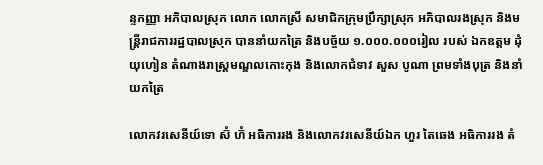ន្ទកញ្ញា អភិបាលស្រុក លោក លោកស្រី សមាជិកក្រុមប្រឹក្សាស្រុក អភិបាលរងស្រុក និងមន្ត្រីរាជការរដ្ឋបាលស្រុក បាននាំយកត្រៃ និងបច្ច័យ ១.០០០.០០០រៀល របស់ ឯកឧត្តម ដុំ យុហៀន តំណាងរាស្ត្រមណ្ឌលកោះកុង និងលោកជំទាវ សួស បូណា ព្រមទាំងបុត្រ និងនាំយកត្រៃ

លោកវរសេនីយ៍ទោ ស៊ំ ហ៊ំ អធិការរង និងលោកវរសេនីយ៍ឯក ហួរ តៃឆេង អធិការរង តំ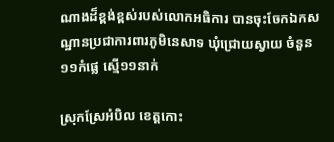ណាងដ៏ខ្ពង់ខ្ពស់របស់លោកអធិការ បានចុះចែកឯកសណ្ឋានប្រជាការពារភូមិនេសាទ ឃុំជ្រោយស្វាយ ចំនួន១១កំផ្លេ ស្មើ១១នាក់

ស្រុកស្រែអំបិល ខេត្តកោះ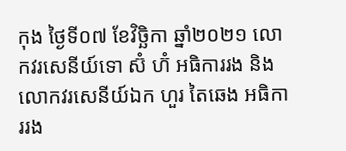កុង ថ្ងៃទី០៧ ខែវិច្ឆិកា ឆ្នាំ២០២១ លោកវរសេនីយ៍ទោ ស៊ំ ហ៊ំ អធិការរង និងលោកវរសេនីយ៍ឯក ហួរ តៃឆេង អធិការរង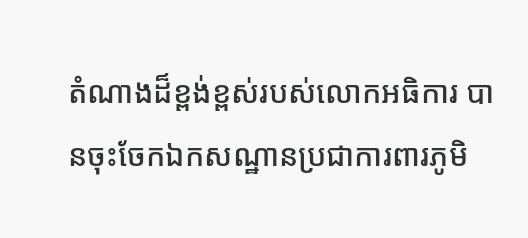តំណាងដ៏ខ្ពង់ខ្ពស់របស់លោកអធិការ បានចុះចែកឯកសណ្ឋានប្រជាការពារភូមិ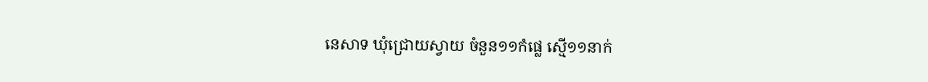នេសាទ ឃុំជ្រោយស្វាយ ចំនួន១១កំផ្លេ ស្មើ១១នាក់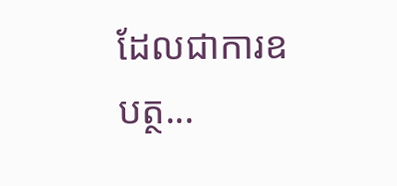ដែលជាការឧបត្ថ...